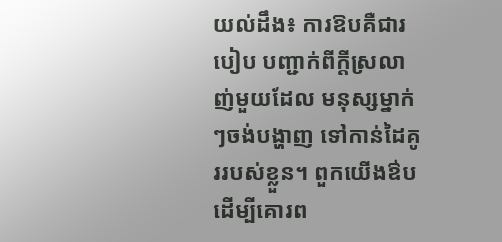យល់ដឹង៖ ការឱបគឺជារបៀប បញ្ជាក់ពីក្តីស្រលាញ់មួយដែល មនុស្សម្នាក់ៗចង់បង្ហាញ ទៅកាន់ដៃគូររបស់ខ្លួន។ ពួកយើងឳបដើម្បីគោរព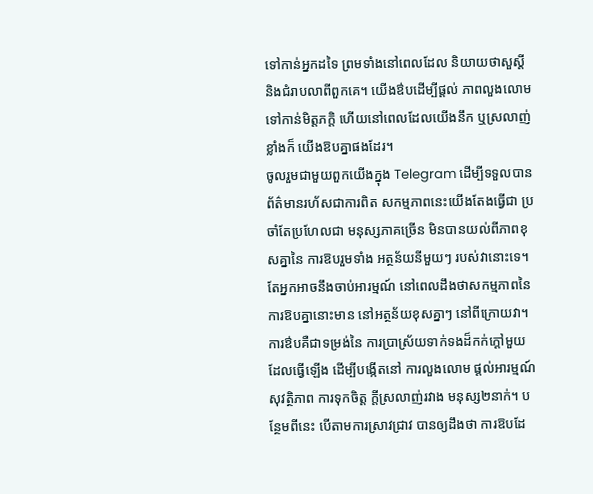ទៅកាន់អ្នកដទៃ ព្រមទាំងនៅពេលដែល និយាយថាសួស្តី និងជំរាបលាពីពួកគេ។ យើងឳបដើម្បីផ្តល់ ភាពលួងលោមទៅកាន់មិត្តភក្តិ ហើយនៅពេលដែលយើងនឹក ឬស្រលាញ់ខ្លាំងក៏ យើងឱបគ្នាផងដែរ។
ចូលរួមជាមួយពួកយើងក្នុង Telegram ដើម្បីទទួលបានព័ត៌មានរហ័សជាការពិត សកម្មភាពនេះយើងតែងធ្វើជា ប្រចាំតែប្រហែលជា មនុស្សភាគច្រើន មិនបានយល់ពីភាពខុសគ្នានៃ ការឱបរួមទាំង អត្ថន័យនីមួយៗ របស់វានោះទេ។ តែអ្នកអាចនឹងចាប់អារម្មណ៍ នៅពេលដឹងថាសកម្មភាពនៃ ការឱបគ្នានោះមាន នៅអត្ថន័យខុសគ្នាៗ នៅពីក្រោយវា។
ការឳបគឺជាទម្រង់នៃ ការប្រាស្រ័យទាក់ទងដ៏កក់ក្តៅមួយ ដែលធ្វើឡើង ដើម្បីបង្កើតនៅ ការលួងលោម ផ្តល់អារម្មណ៍សុវត្ថិភាព ការទុកចិត្ត ក្តីស្រលាញ់រវាង មនុស្ស២នាក់។ បន្ថែមពីនេះ បើតាមការស្រាវជ្រាវ បានឲ្យដឹងថា ការឱបដែ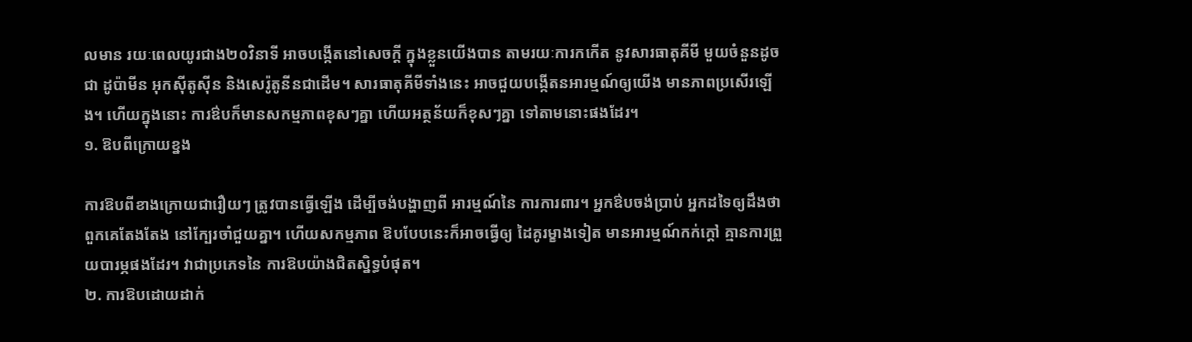លមាន រយៈពេលយូរជាង២០វិនាទី អាចបង្កើតនៅសេចក្តី ក្នុងខ្លួនយើងបាន តាមរយៈការកកើត នូវសារធាតុគីមី មួយចំនួនដូចជា ដូប៉ាមីន អុកស៊ីតូស៊ីន និងសេរ៉ូតូនីនជាដើម។ សារធាតុគីមីទាំងនេះ អាចជួយបង្កើតនអារម្មណ៍ឲ្យយើង មានភាពប្រសើរឡើង។ ហើយក្នុងនោះ ការឳបក៏មានសកម្មភាពខុសៗគ្នា ហើយអត្ថន័យក៏ខុសៗគ្នា ទៅតាមនោះផងដែរ។
១. ឱបពីក្រោយខ្នង

ការឱបពីខាងក្រោយជារឿយៗ ត្រូវបានធ្វើឡើង ដើម្បីចង់បង្ហាញពី អារម្មណ៍នៃ ការការពារ។ អ្នកឳបចង់ប្រាប់ អ្នកដទៃឲ្យដឹងថា ពួកគេតែងតែង នៅក្បែរចាំជួយគ្នា។ ហើយសកម្មភាព ឱបបែបនេះក៏អាចធ្វើឲ្យ ដៃគូរម្ខាងទៀត មានអារម្មណ៍កក់ក្តៅ គ្មានការព្រួយបារម្ភផងដែរ។ វាជាប្រភេទនៃ ការឱបយ៉ាងជិតស្និទ្ធបំផុត។
២. ការឱបដោយដាក់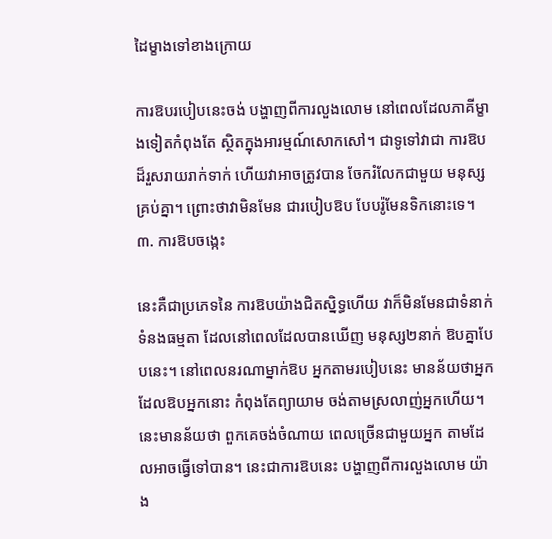ដៃម្ខាងទៅខាងក្រោយ

ការឱបរបៀបនេះចង់ បង្ហាញពីការលួងលោម នៅពេលដែលភាគីម្ខាងទៀតកំពុងតែ ស្ថិតក្នុងអារម្មណ៍សោកសៅ។ ជាទូទៅវាជា ការឱបដ៏រួសរាយរាក់ទាក់ ហើយវាអាចត្រូវបាន ចែករំលែកជាមួយ មនុស្សគ្រប់គ្នា។ ព្រោះថាវាមិនមែន ជារបៀបឱប បែបរ៉ូមែនទិកនោះទេ។
៣. ការឱបចង្កេះ

នេះគឺជាប្រភេទនៃ ការឱបយ៉ាងជិតស្និទ្ធហើយ វាក៏មិនមែនជាទំនាក់ទំនងធម្មតា ដែលនៅពេលដែលបានឃើញ មនុស្ស២នាក់ ឱបគ្នាបែបនេះ។ នៅពេលនរណាម្នាក់ឱប អ្នកតាមរបៀបនេះ មានន័យថាអ្នកដែលឱបអ្នកនោះ កំពុងតែព្យាយាម ចង់តាមស្រលាញ់អ្នកហើយ។ នេះមានន័យថា ពួកគេចង់ចំណាយ ពេលច្រើនជាមួយអ្នក តាមដែលអាចធ្វើទៅបាន។ នេះជាការឱបនេះ បង្ហាញពីការលួងលោម យ៉ាង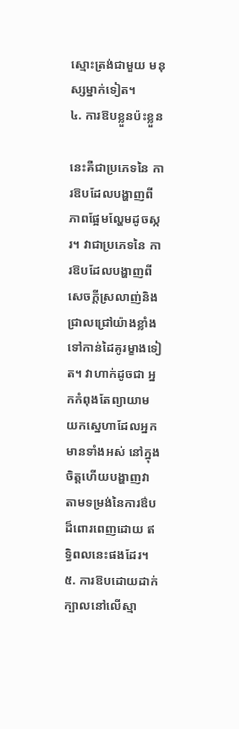ស្មោះត្រង់ជាមួយ មនុស្សម្នាក់ទៀត។
៤. ការឱបខ្លួនប៉ះខ្លួន

នេះគឺជាប្រភេទនៃ ការឱបដែលបង្ហាញពី ភាពផ្អែមល្ហែមដូចស្ករ។ វាជាប្រភេទនៃ ការឱបដែលបង្ហាញពី សេចក្តីស្រលាញ់និង ជ្រាលជ្រៅយ៉ាងខ្លាំង ទៅកាន់ដៃគូរម្ខាងទៀត។ វាហាក់ដូចជា អ្នកកំពុងតែព្យាយាម យកស្នេហាដែលអ្នកមានទាំងអស់ នៅក្នុងចិត្តហើយបង្ហាញវា តាមទម្រង់នៃការឳប ដ៏ពោរពេញដោយ ឥទ្ធិពលនេះផងដែរ។
៥. ការឱបដោយដាក់ក្បាលនៅលើស្មា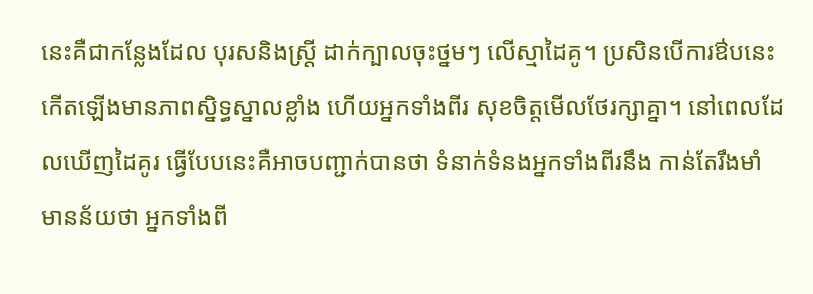នេះគឺជាកន្លែងដែល បុរសនិងស្រ្តី ដាក់ក្បាលចុះថ្នមៗ លើស្មាដៃគូ។ ប្រសិនបើការឳបនេះ កើតឡើងមានភាពសិ្នទ្ធស្នាលខ្លាំង ហើយអ្នកទាំងពីរ សុខចិត្តមើលថែរក្សាគ្នា។ នៅពេលដែលឃើញដៃគូរ ធ្វើបែបនេះគឺអាចបញ្ជាក់បានថា ទំនាក់ទំនងអ្នកទាំងពីរនឹង កាន់តែរឹងមាំ មានន័យថា អ្នកទាំងពី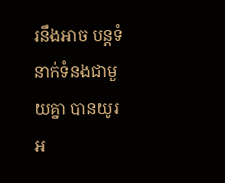រនឹងអាច បន្តទំនាក់ទំនងជាមួយគ្នា បានយូរអ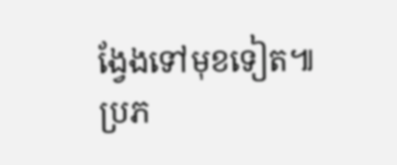ង្វែងទៅមុខទៀត៕
ប្រភ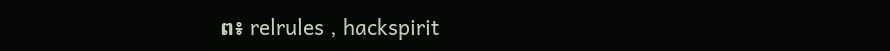ព៖ relrules , hackspirit